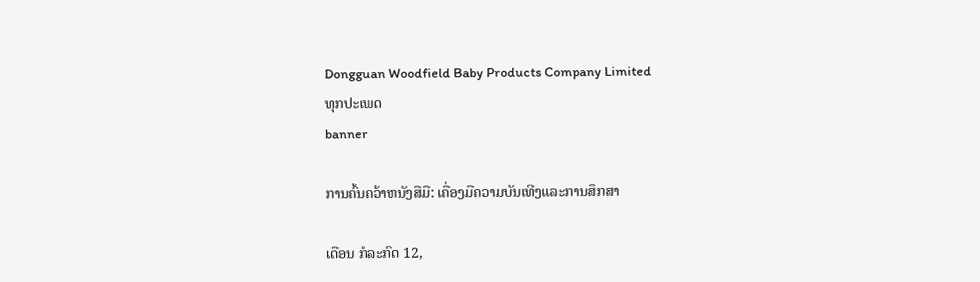Dongguan Woodfield Baby Products Company Limited
ທຸກປະເພດ
banner

ການຄົ້ນຄວ້າຫນັງສືມື: ເຄື່ອງມືຄວາມບັນເທີງແລະການສຶກສາ

ເດືອນ ກໍລະກົດ 12,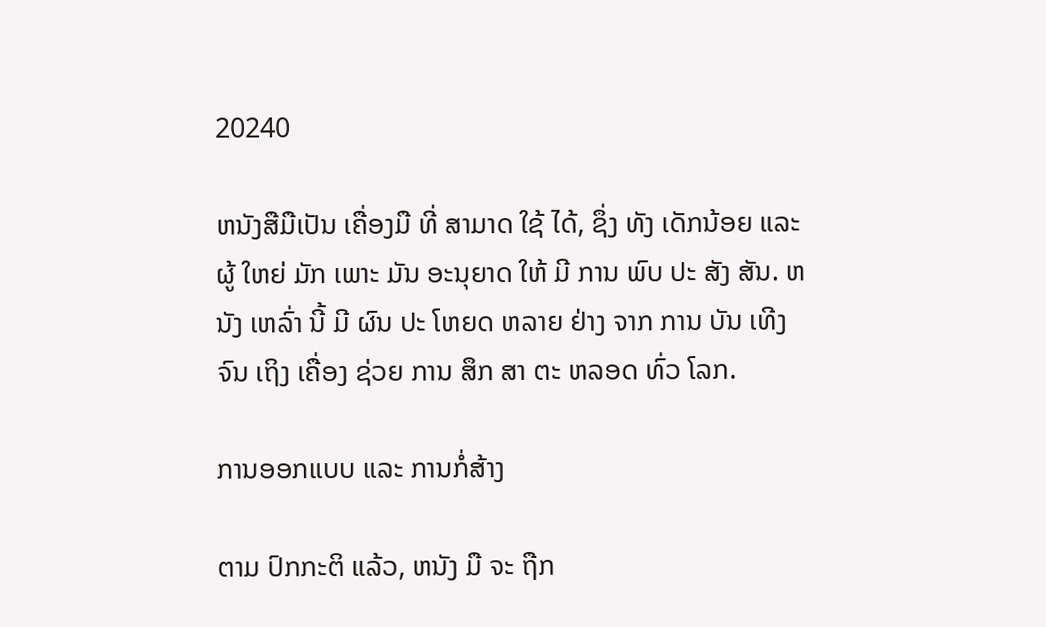20240

ຫນັງສືມືເປັນ ເຄື່ອງມື ທີ່ ສາມາດ ໃຊ້ ໄດ້, ຊຶ່ງ ທັງ ເດັກນ້ອຍ ແລະ ຜູ້ ໃຫຍ່ ມັກ ເພາະ ມັນ ອະນຸຍາດ ໃຫ້ ມີ ການ ພົບ ປະ ສັງ ສັນ. ຫນັງ ເຫລົ່າ ນີ້ ມີ ຜົນ ປະ ໂຫຍດ ຫລາຍ ຢ່າງ ຈາກ ການ ບັນ ເທີງ ຈົນ ເຖິງ ເຄື່ອງ ຊ່ວຍ ການ ສຶກ ສາ ຕະ ຫລອດ ທົ່ວ ໂລກ.

ການອອກແບບ ແລະ ການກໍ່ສ້າງ

ຕາມ ປົກກະຕິ ແລ້ວ, ຫນັງ ມື ຈະ ຖືກ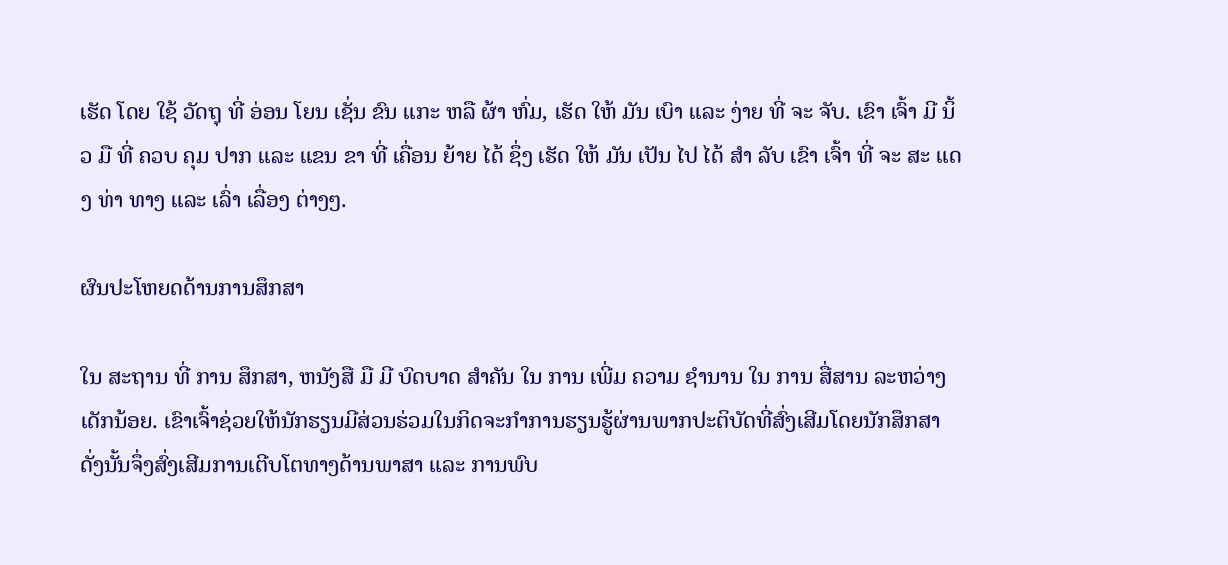ເຮັດ ໂດຍ ໃຊ້ ວັດຖຸ ທີ່ ອ່ອນ ໂຍນ ເຊັ່ນ ຂົນ ແກະ ຫລື ຜ້າ ຫົ່ມ, ເຮັດ ໃຫ້ ມັນ ເບົາ ແລະ ງ່າຍ ທີ່ ຈະ ຈັບ. ເຂົາ ເຈົ້າ ມີ ນິ້ວ ມື ທີ່ ຄວບ ຄຸມ ປາກ ແລະ ແຂນ ຂາ ທີ່ ເຄື່ອນ ຍ້າຍ ໄດ້ ຊຶ່ງ ເຮັດ ໃຫ້ ມັນ ເປັນ ໄປ ໄດ້ ສໍາ ລັບ ເຂົາ ເຈົ້າ ທີ່ ຈະ ສະ ແດງ ທ່າ ທາງ ແລະ ເລົ່າ ເລື່ອງ ຕ່າງໆ.

ຜົນປະໂຫຍດດ້ານການສຶກສາ

ໃນ ສະຖານ ທີ່ ການ ສຶກສາ, ຫນັງສື ມື ມີ ບົດບາດ ສໍາຄັນ ໃນ ການ ເພີ່ມ ຄວາມ ຊໍານານ ໃນ ການ ສື່ສານ ລະຫວ່າງ ເດັກນ້ອຍ. ເຂົາເຈົ້າຊ່ວຍໃຫ້ນັກຮຽນມີສ່ວນຮ່ວມໃນກິດຈະກໍາການຮຽນຮູ້ຜ່ານພາກປະຕິບັດທີ່ສົ່ງເສີມໂດຍນັກສຶກສາ ດັ່ງນັ້ນຈຶ່ງສົ່ງເສີມການເຕີບໂຕທາງດ້ານພາສາ ແລະ ການພົບ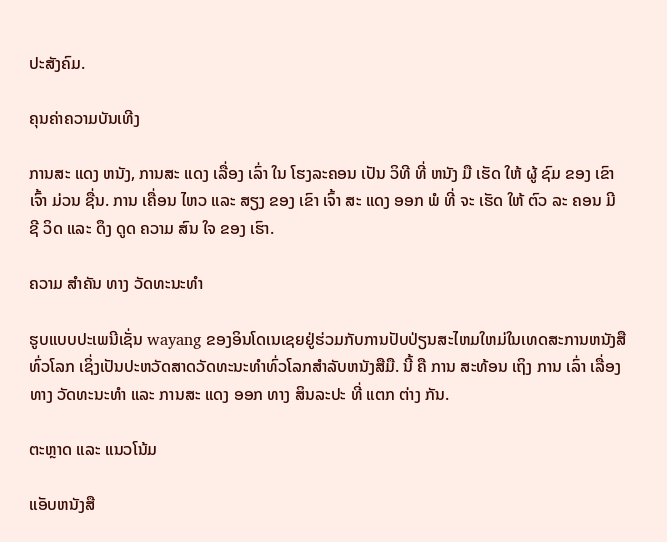ປະສັງຄົມ.

ຄຸນຄ່າຄວາມບັນເທີງ

ການສະ ແດງ ຫນັງ, ການສະ ແດງ ເລື່ອງ ເລົ່າ ໃນ ໂຮງລະຄອນ ເປັນ ວິທີ ທີ່ ຫນັງ ມື ເຮັດ ໃຫ້ ຜູ້ ຊົມ ຂອງ ເຂົາ ເຈົ້າ ມ່ວນ ຊື່ນ. ການ ເຄື່ອນ ໄຫວ ແລະ ສຽງ ຂອງ ເຂົາ ເຈົ້າ ສະ ແດງ ອອກ ພໍ ທີ່ ຈະ ເຮັດ ໃຫ້ ຕົວ ລະ ຄອນ ມີ ຊີ ວິດ ແລະ ດຶງ ດູດ ຄວາມ ສົນ ໃຈ ຂອງ ເຮົາ.

ຄວາມ ສໍາຄັນ ທາງ ວັດທະນະທໍາ

ຮູບແບບປະເພນີເຊັ່ນ wayang ຂອງອິນໂດເນເຊຍຢູ່ຮ່ວມກັບການປັບປ່ຽນສະໄຫມໃຫມ່ໃນເທດສະການຫນັງສືທົ່ວໂລກ ເຊິ່ງເປັນປະຫວັດສາດວັດທະນະທໍາທົ່ວໂລກສໍາລັບຫນັງສືມື. ນີ້ ຄື ການ ສະທ້ອນ ເຖິງ ການ ເລົ່າ ເລື່ອງ ທາງ ວັດທະນະທໍາ ແລະ ການສະ ແດງ ອອກ ທາງ ສິນລະປະ ທີ່ ແຕກ ຕ່າງ ກັນ.

ຕະຫຼາດ ແລະ ແນວໂນ້ມ

ແອັບຫນັງສື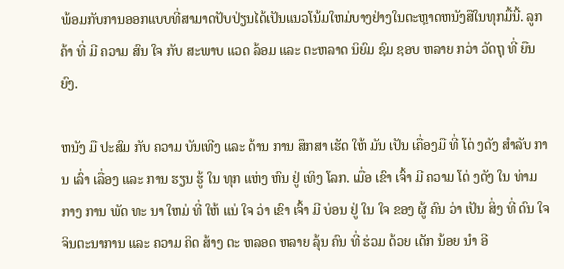ພ້ອມກັບການອອກແບບທີ່ສາມາດປັບປ່ຽນໄດ້ເປັນແນວໂນ້ມໃຫມ່ບາງຢ່າງໃນຕະຫຼາດຫນັງສືໃນທຸກມື້ນີ້. ລູກຄ້າ ທີ່ ມີ ຄວາມ ສົນ ໃຈ ກັບ ສະພາບ ແວດ ລ້ອມ ແລະ ຕະຫລາດ ນິຍົມ ຊົມ ຊອບ ຫລາຍ ກວ່າ ວັດຖຸ ທີ່ ຍືນ ຍົງ.

ຫນັງ ມື ປະສົມ ກັບ ຄວາມ ບັນເທີງ ແລະ ດ້ານ ການ ສຶກສາ ເຮັດ ໃຫ້ ມັນ ເປັນ ເຄື່ອງມື ທີ່ ໂດ່ ງດັງ ສໍາລັບ ການ ເລົ່າ ເລື່ອງ ແລະ ການ ຮຽນ ຮູ້ ໃນ ທຸກ ແຫ່ງ ຫົນ ຢູ່ ເທິງ ໂລກ. ເມື່ອ ເຂົາ ເຈົ້າ ມີ ຄວາມ ໂດ່ ງດັງ ໃນ ທ່າມກາງ ການ ພັດ ທະ ນາ ໃຫມ່ ທີ່ ໃຫ້ ແນ່ ໃຈ ວ່າ ເຂົາ ເຈົ້າ ມີ ບ່ອນ ຢູ່ ໃນ ໃຈ ຂອງ ຜູ້ ຄົນ ວ່າ ເປັນ ສິ່ງ ທີ່ ດົນ ໃຈ ຈິນຕະນາການ ແລະ ຄວາມ ຄິດ ສ້າງ ຕະ ຫລອດ ຫລາຍ ລຸ້ນ ຄົນ ທີ່ ຮ່ວມ ດ້ວຍ ເດັກ ນ້ອຍ ນໍາ ອີ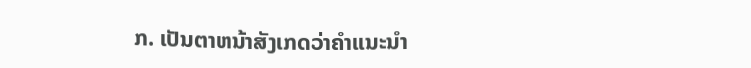ກ. ເປັນຕາຫນ້າສັງເກດວ່າຄໍາແນະນໍາ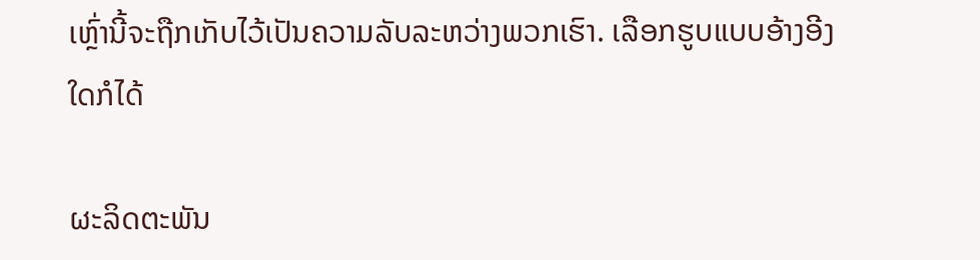ເຫຼົ່ານີ້ຈະຖືກເກັບໄວ້ເປັນຄວາມລັບລະຫວ່າງພວກເຮົາ. ເລືອກຮູບແບບອ້າງອີງໃດກໍໄດ້

ຜະລິດຕະພັນ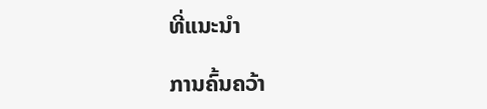ທີ່ແນະນໍາ

ການຄົ້ນຄວ້າ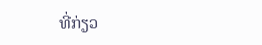ທີ່ກ່ຽວ